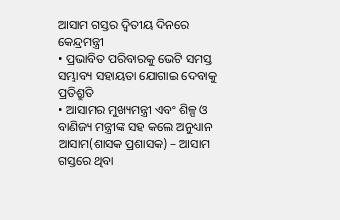ଆସାମ ଗସ୍ତର ଦ୍ୱିତୀୟ ଦିନରେ କେନ୍ଦ୍ରମନ୍ତ୍ରୀ
• ପ୍ରଭାବିତ ପରିବାରକୁ ଭେଟି ସମସ୍ତ ସମ୍ଭାବ୍ୟ ସହାୟତା ଯୋଗାଇ ଦେବାକୁ ପ୍ରତିଶ୍ରୁତି
• ଆସାମର ମୁଖ୍ୟମନ୍ତ୍ରୀ ଏବଂ ଶିଳ୍ପ ଓ ବାଣିଜ୍ୟ ମନ୍ତ୍ରୀଙ୍କ ସହ କଲେ ଅନୁଧ୍ୟାନ
ଆସାମ(ଶାସକ ପ୍ରଶାସକ) – ଆସାମ ଗସ୍ତରେ ଥିବା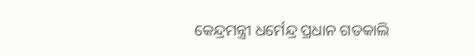କେନ୍ଦ୍ରମନ୍ତ୍ରୀ ଧର୍ମେନ୍ଦ୍ର ପ୍ରଧାନ ଗତକାଲି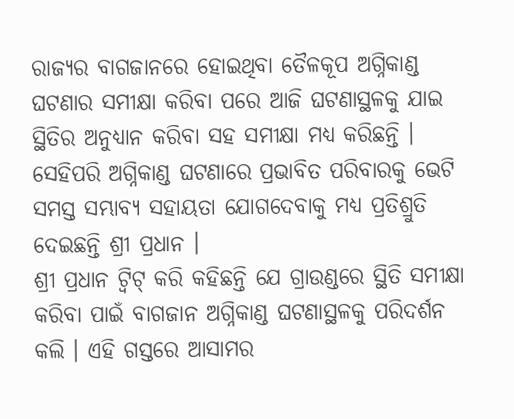ରାଜ୍ୟର ବାଗଜାନରେ ହୋଇଥିବା ତୈଳକୂପ ଅଗ୍ନିକାଣ୍ଡ ଘଟଣାର ସମୀକ୍ଷା କରିବା ପରେ ଆଜି ଘଟଣାସ୍ଥଳକୁ ଯାଇ ସ୍ଥିତିର ଅନୁଧ୍ୟାନ କରିବା ସହ ସମୀକ୍ଷା ମଧ୍ୟ କରିଛନ୍ତି । ସେହିପରି ଅଗ୍ନିକାଣ୍ଡ ଘଟଣାରେ ପ୍ରଭାବିତ ପରିବାରକୁ ଭେଟି ସମସ୍ତ ସମ୍ଭାବ୍ୟ ସହାୟତା ଯୋଗଦେବାକୁ ମଧ୍ୟ ପ୍ରତିଶ୍ରୁତି ଦେଇଛନ୍ତି ଶ୍ରୀ ପ୍ରଧାନ ।
ଶ୍ରୀ ପ୍ରଧାନ ଟ୍ୱିଟ୍ କରି କହିଛନ୍ତି ଯେ ଗ୍ରାଉଣ୍ଡରେ ସ୍ଥିତି ସମୀକ୍ଷା କରିବା ପାଇଁ ବାଗଜାନ ଅଗ୍ନିକାଣ୍ଡ ଘଟଣାସ୍ଥଳକୁ ପରିଦର୍ଶନ କଲି । ଏହି ଗସ୍ତରେ ଆସାମର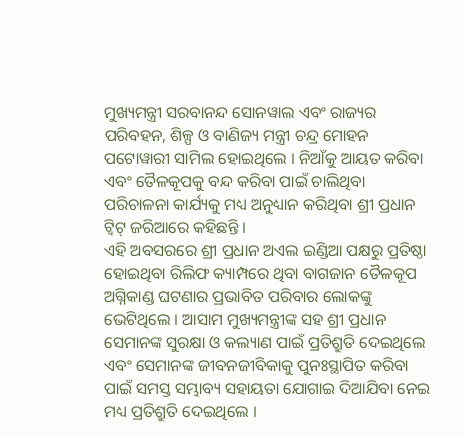ମୁଖ୍ୟମନ୍ତ୍ରୀ ସରବାନନ୍ଦ ସୋନୱାଲ ଏବଂ ରାଜ୍ୟର ପରିବହନ, ଶିଳ୍ପ ଓ ବାଣିଜ୍ୟ ମନ୍ତ୍ରୀ ଚନ୍ଦ୍ର ମୋହନ ପଟୋୱାରୀ ସାମିଲ ହୋଇଥିଲେ । ନିଆଁକୁ ଆୟତ କରିବା ଏବଂ ତୈଳକୂପକୁ ବନ୍ଦ କରିବା ପାଇଁ ଚାଲିଥିବା ପରିଚାଳନା କାର୍ଯ୍ୟକୁ ମଧ୍ୟ ଅନୁଧ୍ୟାନ କରିଥିବା ଶ୍ରୀ ପ୍ରଧାନ ଟ୍ୱିଟ୍ ଜରିଆରେ କହିଛନ୍ତି ।
ଏହି ଅବସରରେ ଶ୍ରୀ ପ୍ରଧାନ ଅଏଲ ଇଣ୍ଡିଆ ପକ୍ଷରୁ ପ୍ରତିଷ୍ଠା ହୋଇଥିବା ରିଲିଫ କ୍ୟାମ୍ପରେ ଥିବା ବାଗଜାନ ତୈଳକୂପ ଅଗ୍ନିକାଣ୍ଡ ଘଟଣାର ପ୍ରଭାବିତ ପରିବାର ଲୋକଙ୍କୁ ଭେଟିଥିଲେ । ଆସାମ ମୁଖ୍ୟମନ୍ତ୍ରୀଙ୍କ ସହ ଶ୍ରୀ ପ୍ରଧାନ ସେମାନଙ୍କ ସୁରକ୍ଷା ଓ କଲ୍ୟାଣ ପାଇଁ ପ୍ରତିଶ୍ରୁତି ଦେଇଥିଲେ ଏବଂ ସେମାନଙ୍କ ଜୀବନଜୀବିକାକୁ ପୁନଃସ୍ଥାପିତ କରିବା ପାଇଁ ସମସ୍ତ ସମ୍ଭାବ୍ୟ ସହାୟତା ଯୋଗାଇ ଦିଆଯିବା ନେଇ ମଧ୍ୟ ପ୍ରତିଶ୍ରୁତି ଦେଇଥିଲେ ।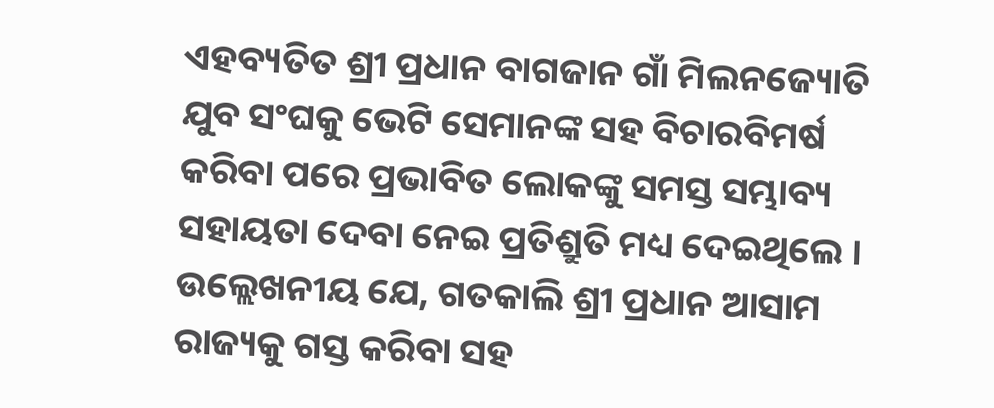ଏହବ୍ୟତିତ ଶ୍ରୀ ପ୍ରଧାନ ବାଗଜାନ ଗାଁ ମିଲନଜ୍ୟୋତି ଯୁବ ସଂଘକୁ ଭେଟି ସେମାନଙ୍କ ସହ ବିଚାରବିମର୍ଷ କରିବା ପରେ ପ୍ରଭାବିତ ଲୋକଙ୍କୁ ସମସ୍ତ ସମ୍ଭାବ୍ୟ ସହାୟତା ଦେବା ନେଇ ପ୍ରତିଶ୍ରୁତି ମଧ୍ୟ ଦେଇଥିଲେ ।
ଉଲ୍ଲେଖନୀୟ ଯେ, ଗତକାଲି ଶ୍ରୀ ପ୍ରଧାନ ଆସାମ ରାଜ୍ୟକୁ ଗସ୍ତ କରିବା ସହ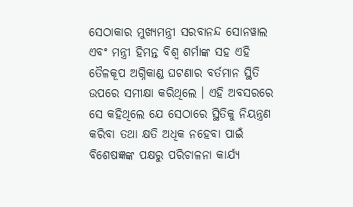ସେଠାକାର ମୁଖ୍ୟମନ୍ତ୍ରୀ ସରବାନନ୍ଦ ସୋନୱାଲ ଏବଂ ମନ୍ତ୍ରୀ ହିମନ୍ତ ବିଶ୍ୱ ଶର୍ମାଙ୍କ ସହ ଏହି ତୈଳକୂପ ଅଗ୍ନିକାଣ୍ଡ ଘଟଣାର ବର୍ତମାନ ସ୍ଥିତି ଉପରେ ସମୀକ୍ଷା କରିଥିଲେ । ଏହି ଅବସରରେ ସେ କହିଥିଲେ ଯେ ସେଠାରେ ସ୍ଥିତିକୁ ନିୟନ୍ତ୍ରଣ କରିବା ତଥା କ୍ଷତି ଅଧିକ ନହେବା ପାଇଁ ବିଶେଷଜ୍ଞଙ୍କ ପକ୍ଷରୁ ପରିଚାଳନା କାର୍ଯ୍ୟ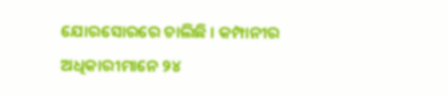ଯୋରସୋରରେ ଚାଲିଛି । କମ୍ପାନୀର ଅଧିକାରୀମାନେ ୨୪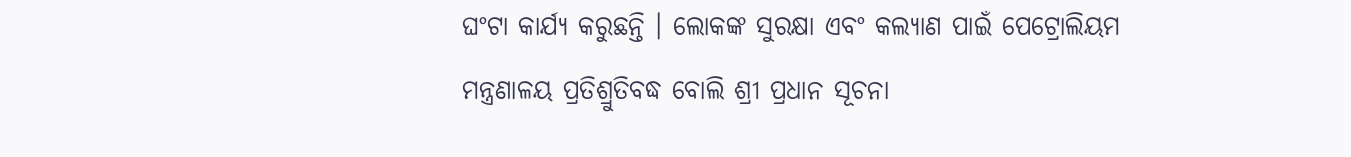ଘଂଟା କାର୍ଯ୍ୟ କରୁଛନ୍ତି । ଲୋକଙ୍କ ସୁରକ୍ଷା ଏବଂ କଲ୍ୟାଣ ପାଇଁ ପେଟ୍ରୋଲିୟମ ମନ୍ତ୍ରଣାଳୟ ପ୍ରତିଶ୍ରୁତିବଦ୍ଧ ବୋଲି ଶ୍ରୀ ପ୍ରଧାନ ସୂଚନା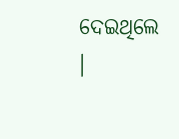ଦେଇଥିଲେ ।